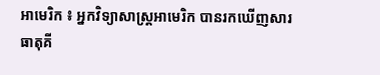អាមេរិក ៖ អ្នកវិទ្យាសាស្ត្រអាមេរិក បានរកឃើញសារធាតុគី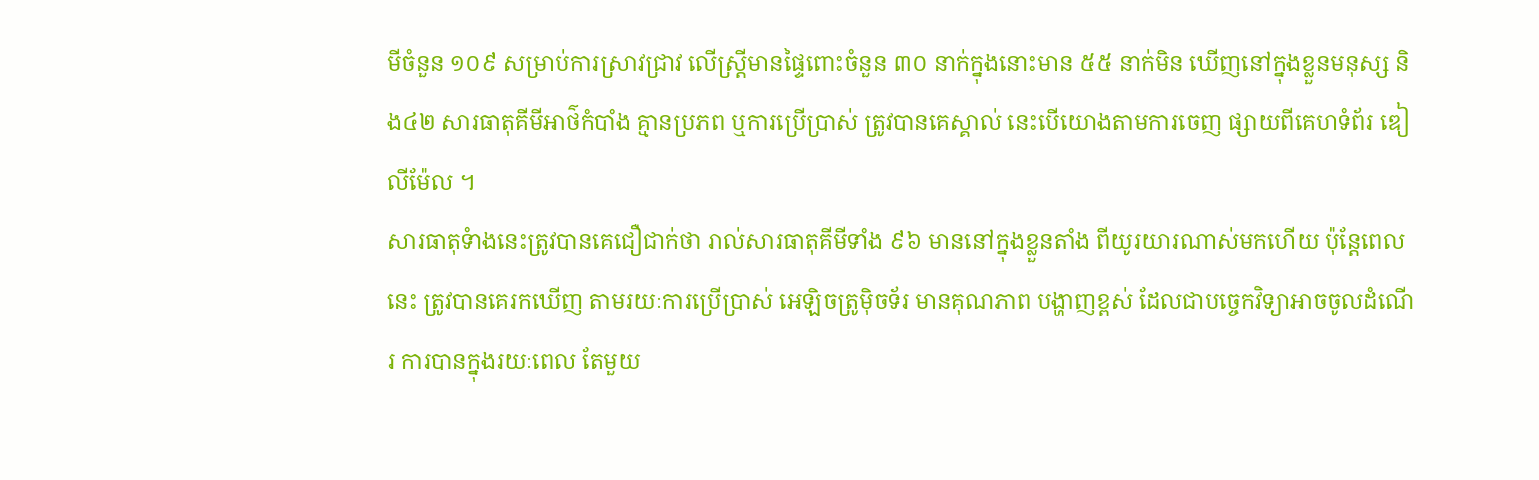មីចំនួន ១០៩ សម្រាប់ការស្រាវជ្រាវ លើស្ត្រីមានផ្ទៃពោះចំនួន ៣០ នាក់ក្នុងនោះមាន ៥៥ នាក់មិន ឃើញនៅក្នុងខ្លួនមនុស្ស និង៤២ សារធាតុគីមីអាថ៌កំបាំង គ្មានប្រភព ឬការប្រើប្រាស់ ត្រូវបានគេស្គាល់ នេះបើយោងតាមការចេញ ផ្សាយពីគេហទំព័រ ឌៀលីម៉ែល ។
សារធាតុទំាងនេះត្រូវបានគេជឿជាក់ថា រាល់សារធាតុគីមីទាំង ៩៦ មាននៅក្នុងខ្លួនតាំង ពីយូរយារណាស់មកហើយ ប៉ុន្តែពេលនេះ ត្រូវបានគេរកឃើញ តាមរយៈការប្រើប្រាស់ អេឡិចត្រូម៉ិចទ័រ មានគុណភាព បង្ហាញខ្ពស់ ដែលជាបច្ចេកវិទ្យាអាចចូលដំណើរ ការបានក្នុងរយៈពេល តែមួយ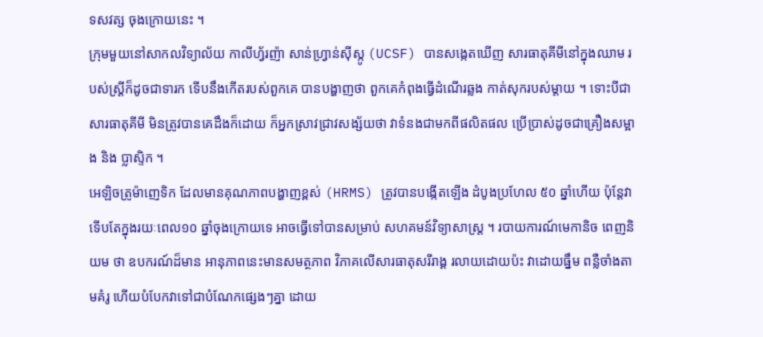ទសវត្ស ចុងក្រោយនេះ ។
ក្រុមមួយនៅសាកលវិទ្យាល័យ កាលីហ្វ័រញ៉ា សាន់ហ្វ្រាន់ស៊ីស្កូ (UCSF) បានសង្កេតឃើញ សារធាតុគីមីនៅក្នុងឈាម របស់ស្ត្រីក៏ដូចជាទារក ទើបនឹងកើតរបស់ពួកគេ បានបង្ហាញថា ពួកគេកំពុងធ្វើដំណើរឆ្លង កាត់សុករបស់ម្តាយ ។ ទោះបីជាសារធាតុគីមី មិនត្រូវបានគេដឹងក៏ដោយ ក៏អ្នកស្រាវជ្រាវសង្ស័យថា វាទំនងជាមកពីផលិតផល ប្រើប្រាស់ដូចជាគ្រឿងសម្អាង និង ប្លាស្ទិក ។
អេឡិចត្រូម៉ាញេទិក ដែលមានគុណភាពបង្ហាញខ្ពស់ (HRMS) ត្រូវបានបង្កើតឡើង ដំបូងប្រហែល ៥០ ឆ្នាំហើយ ប៉ុន្តែវាទើបតែក្នុងរយៈពេល១០ ឆ្នាំចុងក្រោយទេ អាចធ្វើទៅបានសម្រាប់ សហគមន៍វិទ្យាសាស្ត្រ ។ របាយការណ៍មេកានិច ពេញនិយម ថា ឧបករណ៍ដ៏មាន អានុភាពនេះមានសមត្ថភាព វិភាគលើសារធាតុសរីរាង្គ រលាយដោយប៉ះ វាដោយធ្នឹម ពន្លឺចាំងតាមគំរូ ហើយបំបែកវាទៅជាបំណែកផ្សេងៗគ្នា ដោយ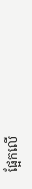ផ្អែកលើ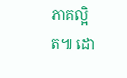ភាគល្អិត៕ ដោ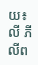យ៖លី ភីលីព